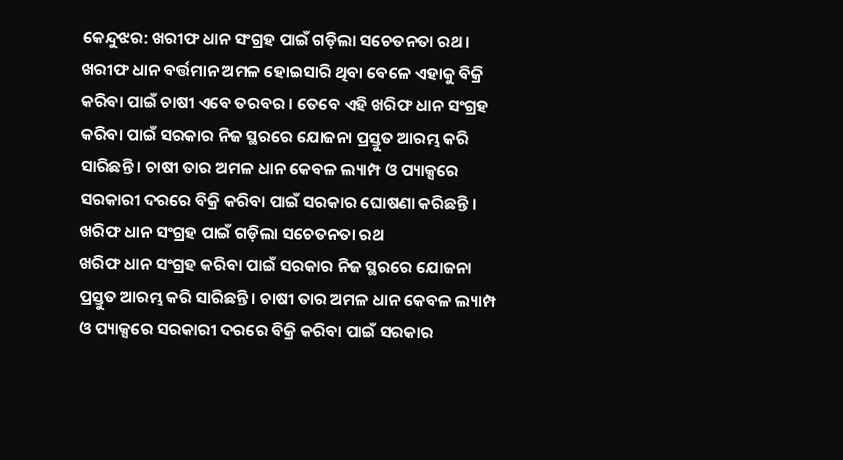କେନ୍ଦୁଝର: ଖରୀଫ ଧାନ ସଂଗ୍ରହ ପାଇଁ ଗଡ଼ିଲା ସଚେତନତା ରଥ । ଖରୀଫ ଧାନ ବର୍ତ୍ତମାନ ଅମଳ ହୋଇସାରି ଥିବା ବେଳେ ଏହାକୁ ବିକ୍ରି କରିବା ପାଇଁ ଚାଷୀ ଏବେ ତରବର । ତେବେ ଏହି ଖରିଫ ଧାନ ସଂଗ୍ରହ କରିବା ପାଇଁ ସରକାର ନିଜ ସ୍ଥରରେ ଯୋଜନା ପ୍ରସ୍ତୁତ ଆରମ୍ଭ କରି ସାରିଛନ୍ତି । ଚାଷୀ ତାର ଅମଳ ଧାନ କେବଳ ଲ୍ୟାମ୍ପ ଓ ପ୍ୟାକ୍ସରେ ସରକାରୀ ଦରରେ ବିକ୍ରି କରିବା ପାଇଁ ସରକାର ଘୋଷଣା କରିଛନ୍ତି ।
ଖରିଫ ଧାନ ସଂଗ୍ରହ ପାଇଁ ଗଡ଼ିଲା ସଚେତନତା ରଥ
ଖରିଫ ଧାନ ସଂଗ୍ରହ କରିବା ପାଇଁ ସରକାର ନିଜ ସ୍ଥରରେ ଯୋଜନା ପ୍ରସ୍ତୁତ ଆରମ୍ଭ କରି ସାରିଛନ୍ତି । ଚାଷୀ ତାର ଅମଳ ଧାନ କେବଳ ଲ୍ୟାମ୍ପ ଓ ପ୍ୟାକ୍ସରେ ସରକାରୀ ଦରରେ ବିକ୍ରି କରିବା ପାଇଁ ସରକାର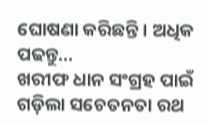ଘୋଷଣା କରିଛନ୍ତି । ଅଧିକ ପଢନ୍ତୁ...
ଖରୀଫ ଧାନ ସଂଗ୍ରହ ପାଇଁ ଗଡ଼ିଲା ସଚେତନତା ରଥ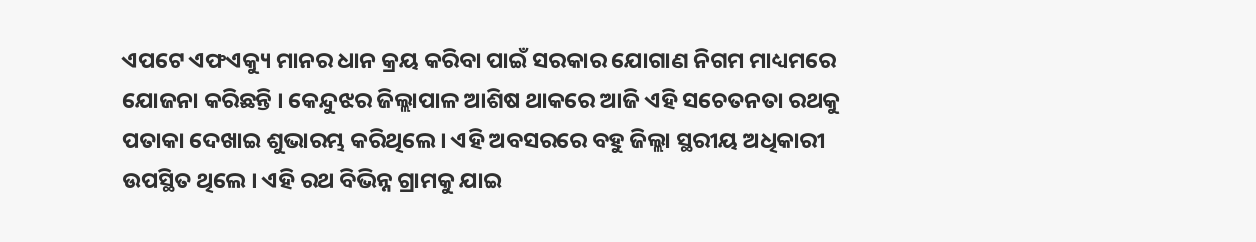ଏପଟେ ଏଫଏକ୍ୟୁ ମାନର ଧାନ କ୍ରୟ କରିବା ପାଇଁ ସରକାର ଯୋଗାଣ ନିଗମ ମାଧ୍ୟମରେ ଯୋଜନା କରିଛନ୍ତି । କେନ୍ଦୁଝର ଜିଲ୍ଲାପାଳ ଆଶିଷ ଥାକରେ ଆଜି ଏହି ସଚେତନତା ରଥକୁ ପତାକା ଦେଖାଇ ଶୁଭାରମ୍ଭ କରିଥିଲେ । ଏହି ଅବସରରେ ବହୁ ଜିଲ୍ଲା ସ୍ଥରୀୟ ଅଧିକାରୀ ଉପସ୍ଥିତ ଥିଲେ । ଏହି ରଥ ବିଭିନ୍ନ ଗ୍ରାମକୁ ଯାଇ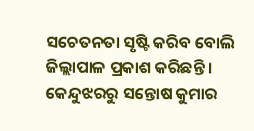ସଚେତନତା ସୃଷ୍ଟି କରିବ ବୋଲି ଜିଲ୍ଲାପାଳ ପ୍ରକାଶ କରିଛନ୍ତି ।
କେନ୍ଦୁଝରରୁ ସନ୍ତୋଷ କୁମାର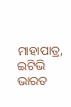ମାହାପାତ୍ର, ଇଟିଭି ଭାରତ